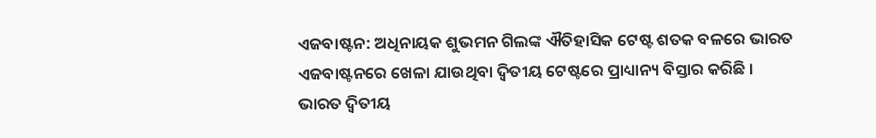ଏଜବାଷ୍ଟନ: ଅଧିନାୟକ ଶୁଭମନ ଗିଲଙ୍କ ଐତିହାସିକ ଟେଷ୍ଟ ଶତକ ବଳରେ ଭାରତ ଏଜବାଷ୍ଟନରେ ଖେଳା ଯାଉଥିବା ଦ୍ୱିତୀୟ ଟେଷ୍ଟରେ ପ୍ରାଧ୍ୟାନ୍ୟ ବିସ୍ତାର କରିଛି । ଭାରତ ଦ୍ୱିତୀୟ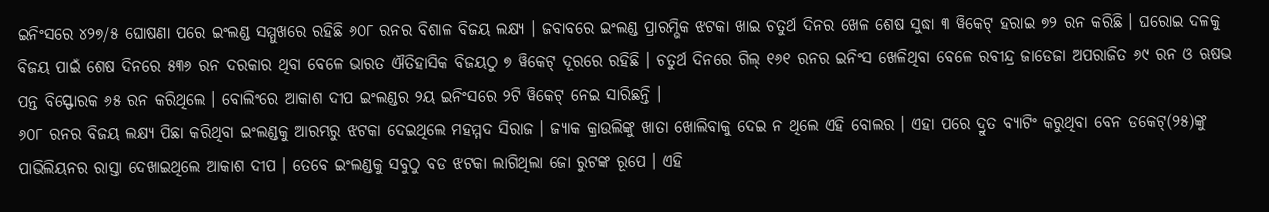ଇନିଂସରେ ୪୨୭/୫ ଘୋଷଣା ପରେ ଇଂଲଣ୍ଡ ସମ୍ମୁଖରେ ରହିଛି ୬୦୮ ରନର ବିଶାଳ ବିଜୟ ଲକ୍ଷ୍ୟ । ଜବାବରେ ଇଂଲଣ୍ଡ ପ୍ରାରମ୍ଭିକ ଝଟକା ଖାଇ ଚତୁର୍ଥ ଦିନର ଖେଳ ଶେଷ ସୁଦ୍ଧା ୩ ୱିକେଟ୍ ହରାଇ ୭୨ ରନ କରିଛି । ଘରୋଇ ଦଳକୁ ବିଜୟ ପାଇଁ ଶେଷ ଦିନରେ ୫୩୬ ରନ ଦରକାର ଥିବା ବେଳେ ଭାରତ ଐତିହାସିକ ବିଜୟଠୁ ୭ ୱିକେଟ୍ ଦୂରରେ ରହିଛି । ଚତୁର୍ଥ ଦିନରେ ଗିଲ୍ ୧୬୧ ରନର ଇନିଂସ ଖେଳିଥିବା ବେଳେ ରବୀନ୍ଦ୍ର ଜାଡେଜା ଅପରାଜିତ ୬୯ ରନ ଓ ଋଷଭ ପନ୍ତ ବିସ୍ଫୋରକ ୬୫ ରନ କରିଥିଲେ । ବୋଲିଂରେ ଆକାଶ ଦୀପ ଇଂଲଣ୍ଡର ୨ୟ ଇନିଂସରେ ୨ଟି ୱିକେଟ୍ ନେଇ ସାରିଛନ୍ତି ।
୬୦୮ ରନର ବିଜୟ ଲକ୍ଷ୍ୟ ପିଛା କରିଥିବା ଇଂଲଣ୍ଡକୁ ଆରମ୍ଭରୁ ଝଟକା ଦେଇଥିଲେ ମହମ୍ମଦ ସିରାଜ । ଜ୍ୟାକ କ୍ରାଉଲିଙ୍କୁ ଖାତା ଖୋଲିବାକୁ ଦେଇ ନ ଥିଲେ ଏହି ବୋଲର । ଏହା ପରେ ଦ୍ରୁତ ବ୍ୟାଟିଂ କରୁଥିବା ବେନ ଡକେଟ୍(୨୫)ଙ୍କୁ ପାଭିଲିୟନର ରାସ୍ତା ଦେଖାଇଥିଲେ ଆକାଶ ଦୀପ । ତେବେ ଇଂଲଣ୍ଡକୁ ସବୁଠୁ ବଡ ଝଟକା ଲାଗିଥିଲା ଜୋ ରୁଟଙ୍କ ରୂପେ । ଏହି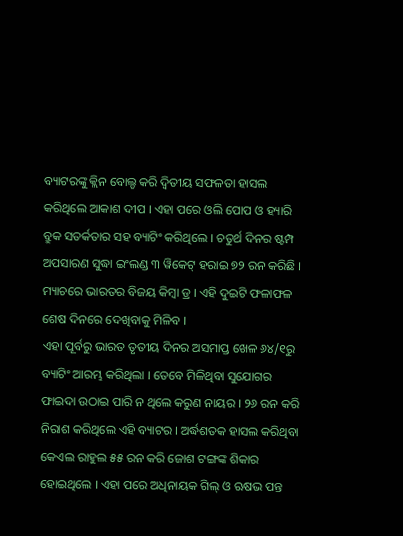ବ୍ୟାଟରଙ୍କୁ କ୍ଲିନ ବୋଲ୍ଡ କରି ଦ୍ୱିତୀୟ ସଫଳତା ହାସଲ କରିଥିଲେ ଆକାଶ ଦୀପ । ଏହା ପରେ ଓଲି ପୋପ ଓ ହ୍ୟାରି ବ୍ରୁକ ସତର୍କତାର ସହ ବ୍ୟାଟିଂ କରିଥିଲେ । ଚତୁର୍ଥ ଦିନର ଷ୍ଟମ୍ପ ଅପସାରଣ ସୁଦ୍ଧା ଇଂଲଣ୍ଡ ୩ ୱିକେଟ୍ ହରାଇ ୭୨ ରନ କରିଛି । ମ୍ୟାଚରେ ଭାରତର ବିଜୟ କିମ୍ବା ଡ୍ର । ଏହି ଦୁଇଟି ଫଳାଫଳ ଶେଷ ଦିନରେ ଦେଖିବାକୁ ମିଳିବ ।
ଏହା ପୂର୍ବରୁ ଭାରତ ତୃତୀୟ ଦିନର ଅସମାପ୍ତ ଖେଳ ୬୪/୧ରୁ ବ୍ୟାଟିଂ ଆରମ୍ଭ କରିଥିଲା । ତେବେ ମିଳିଥିବା ସୁଯୋଗର ଫାଇଦା ଉଠାଇ ପାରି ନ ଥିଲେ କରୁଣ ନାୟର । ୨୬ ରନ କରି ନିରାଶ କରିଥିଲେ ଏହି ବ୍ୟାଟର । ଅର୍ଦ୍ଧଶତକ ହାସଲ କରିଥିବା କେଏଲ ରାହୁଲ ୫୫ ରନ କରି ଜୋଶ ଟଙ୍ଗଙ୍କ ଶିକାର ହୋଇଥିଲେ । ଏହା ପରେ ଅଧିନାୟକ ଗିଲ୍ ଓ ଋଷଭ ପନ୍ତ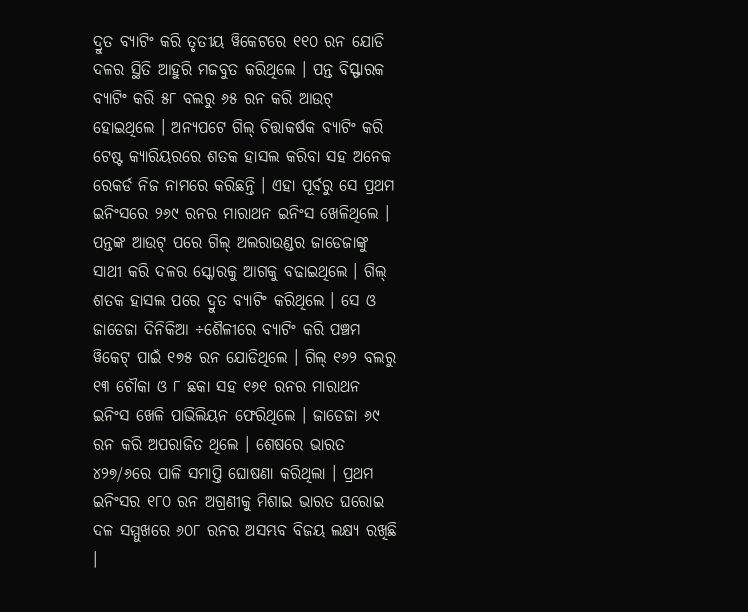ଦ୍ରୁତ ବ୍ୟାଟିଂ କରି ତୃତୀୟ ୱିକେଟରେ ୧୧୦ ରନ ଯୋଡି ଦଳର ସ୍ଥିତି ଆହୁରି ମଜବୁତ କରିଥିଲେ । ପନ୍ତ ବିସ୍ଫାରକ ବ୍ୟାଟିଂ କରି ୫୮ ବଲରୁ ୬୫ ରନ କରି ଆଉଟ୍ ହୋଇଥିଲେ । ଅନ୍ୟପଟେ ଗିଲ୍ ଚିତ୍ତାକର୍ଷକ ବ୍ୟାଟିଂ କରି ଟେଷ୍ଟ କ୍ୟାରିୟରରେ ଶତକ ହାସଲ କରିବା ସହ ଅନେକ ରେକର୍ଡ ନିଜ ନାମରେ କରିଛନ୍ତି । ଏହା ପୂର୍ବରୁ ସେ ପ୍ରଥମ ଇନିଂସରେ ୨୬୯ ରନର ମାରାଥନ ଇନିଂସ ଖେଳିଥିଲେ ।
ପନ୍ତଙ୍କ ଆଉଟ୍ ପରେ ଗିଲ୍ ଅଲରାଉଣ୍ଡର ଜାଡେଜାଙ୍କୁ ସାଥୀ କରି ଦଳର ସ୍କୋରକୁ ଆଗକୁ ବଢାଇଥିଲେ । ଗିଲ୍ ଶତକ ହାସଲ ପରେ ଦ୍ରୁତ ବ୍ୟାଟିଂ କରିଥିଲେ । ସେ ଓ ଜାଡେଜା ଦିନିକିଆ ÷ଶୈଳୀରେ ବ୍ୟାଟିଂ କରି ପଞ୍ଚମ ୱିକେଟ୍ ପାଇଁ ୧୭୫ ରନ ଯୋଡିଥିଲେ । ଗିଲ୍ ୧୬୨ ବଲରୁ ୧୩ ଚୌକା ଓ ୮ ଛକା ସହ ୧୬୧ ରନର ମାରାଥନ ଇନିଂସ ଖେଳି ପାଭିଲିୟନ ଫେରିଥିଲେ । ଜାଡେଜା ୬୯ ରନ କରି ଅପରାଜିତ ଥିଲେ । ଶେଷରେ ଭାରତ ୪୨୭/୬ରେ ପାଳି ସମାପ୍ତି ଘୋଷଣା କରିଥିଲା । ପ୍ରଥମ ଇନିଂସର ୧୮୦ ରନ ଅଗ୍ରଣୀକୁ ମିଶାଇ ଭାରତ ଘରୋଇ ଦଳ ସମ୍ମୁଖରେ ୬୦୮ ରନର ଅସମ୍ଭବ ବିଜୟ ଲକ୍ଷ୍ୟ ରଖିଛି ।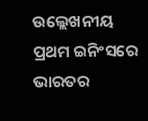ଉଲ୍ଲେଖନୀୟ ପ୍ରଥମ ଇନିଂସରେ ଭାରତର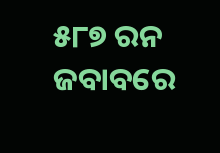୫୮୭ ରନ ଜବାବରେ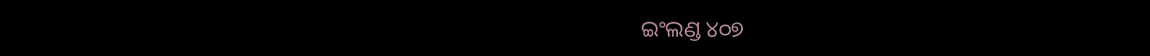ଇଂଲଣ୍ଡ ୪୦୭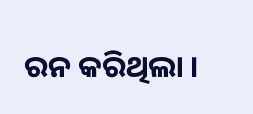ରନ କରିଥିଲା ।